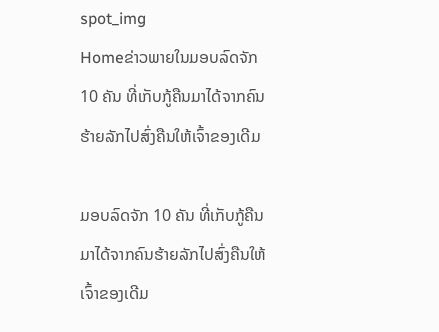spot_img
Homeຂ່າວພາຍໃນມອບລົດຈັກ 10 ຄັນ ທີ່ເກັບກູ້ຄືນມາໄດ້ຈາກຄົນຮ້າຍລັກໄປສົ່ງຄືນໃຫ້ເຈົ້າຂອງເດີມ

ມອບລົດຈັກ 10 ຄັນ ທີ່ເກັບກູ້ຄືນມາໄດ້ຈາກຄົນຮ້າຍລັກໄປສົ່ງຄືນໃຫ້ເຈົ້າຂອງເດີມ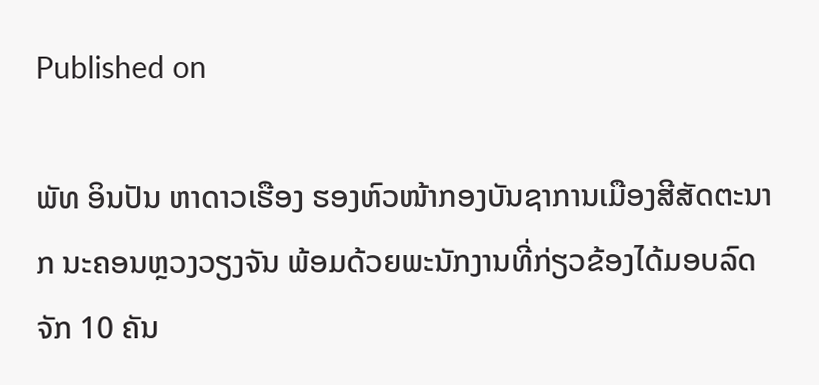Published on

ພັທ ອິນປັນ ຫາດາວເຮືອງ ຮອງຫົວໜ້າກອງບັນຊາການເມືອງສີສັດຕະນາກ ນະຄອນຫຼວງວຽງຈັນ ພ້ອມດ້ວຍພະນັກງານທີ່ກ່ຽວຂ້ອງໄດ້ມອບລົດຈັກ 10 ຄັນ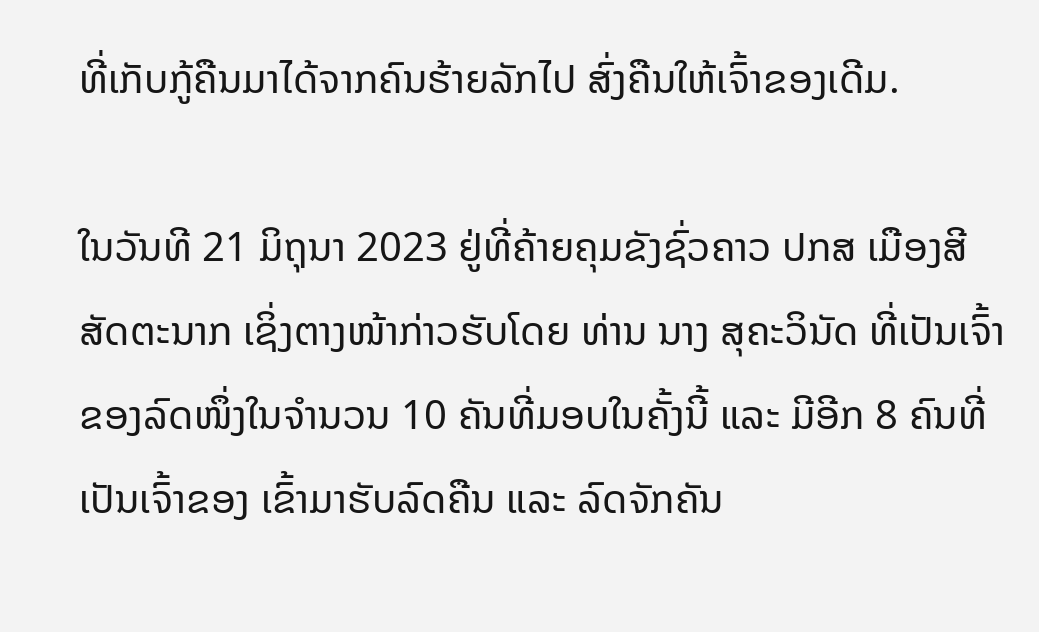ທີ່ເກັບກູ້ຄືນມາໄດ້ຈາກຄົນຮ້າຍລັກໄປ ສົ່ງຄືນໃຫ້ເຈົ້າຂອງເດີມ.

ໃນວັນທີ 21 ມິຖຸນາ 2023 ຢູ່ທີ່ຄ້າຍຄຸມຂັງຊົ່ວຄາວ ປກສ ເມືອງສີສັດຕະນາກ ເຊິ່ງຕາງໜ້າກ່າວຮັບໂດຍ ທ່ານ ນາງ ສຸຄະວິນັດ ທີ່ເປັນເຈົ້າຂອງລົດໜຶ່ງໃນຈຳນວນ 10 ຄັນທີ່ມອບໃນຄັ້ງນີ້ ແລະ ມີອີກ 8 ຄົນທີ່ເປັນເຈົ້າຂອງ ເຂົ້າມາຮັບລົດຄືນ ແລະ ລົດຈັກຄັນ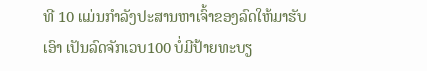ທີ 10 ແມ່ນກຳລັງປະສານຫາເຈົ້າຂອງລົດໃຫ້ມາຮັບເອົາ ເປັນລົດຈັກເວບ100 ບໍ່ມີປ້າຍທະບຽ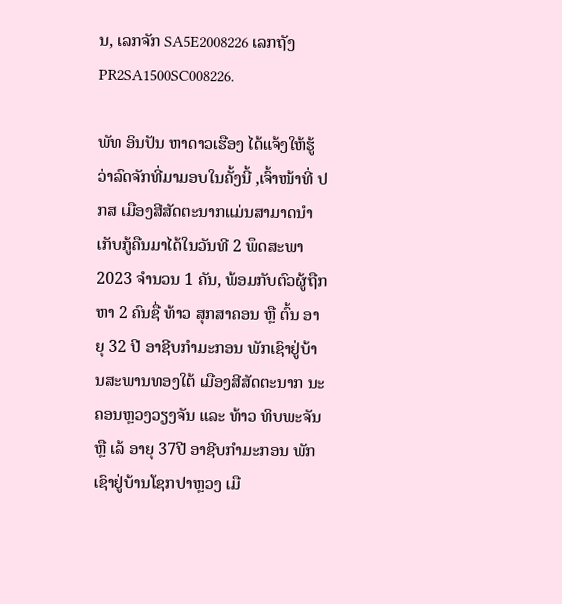ນ, ເລກຈັກ SA5E2008226 ເລກຖັງ PR2SA1500SC008226.

ພັທ ອິນປັນ ຫາດາວເຮືອງ ໄດ້ແຈ້ງໃຫ້ຮູ້ວ່າລົດຈັກທີ່ມາມອບໃນຄັ້ງນີ້ ,ເຈົ້າໜ້າທີ່ ປກສ ເມືອງສີສັດຕະນາກແມ່ນສາມາດນຳເກັບກູ້ຄືນມາໄດ້ໃນວັນທີ 2 ພຶດສະພາ 2023 ຈຳນວນ 1 ຄັນ, ພ້ອມກັບຕົວຜູ້ຖືກຫາ 2 ຄົນຊື່ ທ້າວ ສຸກສາຄອນ ຫຼື ຕົ້ນ ອາຍຸ 32 ປີ ອາຊີບກຳມະກອນ ພັກເຊົາຢູ່ບ້ານສະພານທອງໃຕ້ ເມືອງສີສັດຕະນາກ ນະຄອນຫຼວງວຽງຈັນ ແລະ ທ້າວ ທິບພະຈັນ ຫຼື ເລ້ ອາຍຸ 37ປີ ອາຊີບກຳມະກອນ ພັກເຊົາຢູ່ບ້ານໂຊກປາຫຼວງ ເມື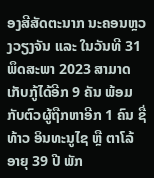ອງສີສັດຕະນາກ ນະຄອນຫຼວງວຽງຈັນ ແລະ ໃນວັນທີ 31 ພຶດສະພາ 2023 ສາມາດເກັບກູ້ໄດ້ອີກ 9 ຄັນ ພ້ອມກັບຕົວຜູ້ຖືກຫາອີກ 1 ຄົນ ຊື່ທ້າວ ອິນທະນູໄຊ ຫຼື ຕາໂລ້ ອາຍຸ 39 ປີ ພັກ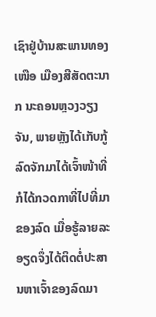ເຊົາຢູ່ບ້ານສະພານທອງເໜືອ ເມືອງສີສັດຕະນາກ ນະຄອນຫຼວງວຽງຈັນ, ພາຍຫຼັງໄດ້ເກັບກູ້ລົດຈັກມາໄດ້ເຈົ້າໜ້າທີ່ກໍໄດ້ກວດກາທີ່ໄປທີ່ມາຂອງລົດ ເມື່ອຮູ້ລາຍລະອຽດຈຶ່ງໄດ້ຕິດຕໍ່ປະສານຫາເຈົ້າຂອງລົດມາ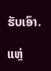ຮັບເອົາ.

ແຫຼ່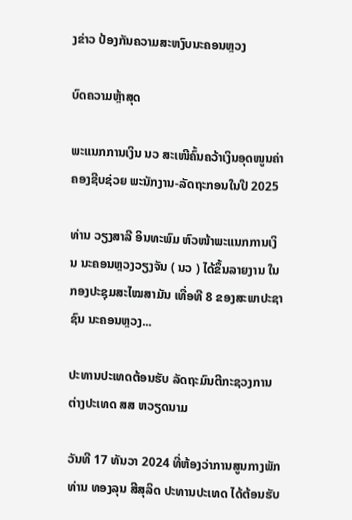ງຂ່າວ ປ້ອງກັນຄວາມສະຫງົບນະຄອນຫຼວງ

ບົດຄວາມຫຼ້າສຸດ

ພະແນກການເງິນ ນວ ສະເໜີຄົ້ນຄວ້າເງິນອຸດໜູນຄ່າຄອງຊີບຊ່ວຍ ພະນັກງານ-ລັດຖະກອນໃນປີ 2025

ທ່ານ ວຽງສາລີ ອິນທະພົມ ຫົວໜ້າພະແນກການເງິນ ນະຄອນຫຼວງວຽງຈັນ ( ນວ ) ໄດ້ຂຶ້ນລາຍງານ ໃນກອງປະຊຸມສະໄໝສາມັນ ເທື່ອທີ 8 ຂອງສະພາປະຊາຊົນ ນະຄອນຫຼວງ...

ປະທານປະເທດຕ້ອນຮັບ ລັດຖະມົນຕີກະຊວງການຕ່າງປະເທດ ສສ ຫວຽດນາມ

ວັນທີ 17 ທັນວາ 2024 ທີ່ຫ້ອງວ່າການສູນກາງພັກ ທ່ານ ທອງລຸນ ສີສຸລິດ ປະທານປະເທດ ໄດ້ຕ້ອນຮັບ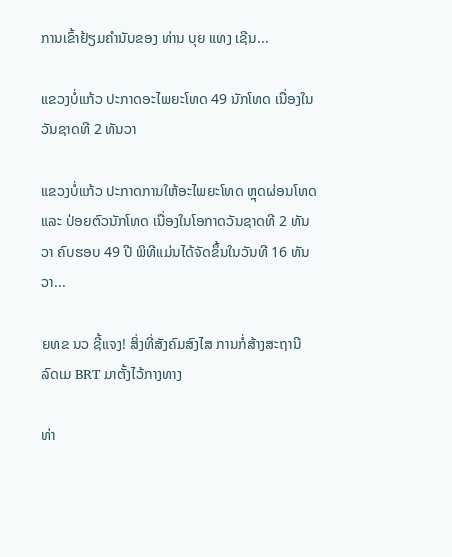ການເຂົ້າຢ້ຽມຄຳນັບຂອງ ທ່ານ ບຸຍ ແທງ ເຊີນ...

ແຂວງບໍ່ແກ້ວ ປະກາດອະໄພຍະໂທດ 49 ນັກໂທດ ເນື່ອງໃນວັນຊາດທີ 2 ທັນວາ

ແຂວງບໍ່ແກ້ວ ປະກາດການໃຫ້ອະໄພຍະໂທດ ຫຼຸດຜ່ອນໂທດ ແລະ ປ່ອຍຕົວນັກໂທດ ເນື່ອງໃນໂອກາດວັນຊາດທີ 2 ທັນວາ ຄົບຮອບ 49 ປີ ພິທີແມ່ນໄດ້ຈັດຂຶ້ນໃນວັນທີ 16 ທັນວາ...

ຍທຂ ນວ ຊີ້ແຈງ! ສິ່ງທີ່ສັງຄົມສົງໄສ ການກໍ່ສ້າງສະຖານີລົດເມ BRT ມາຕັ້ງໄວ້ກາງທາງ

ທ່າ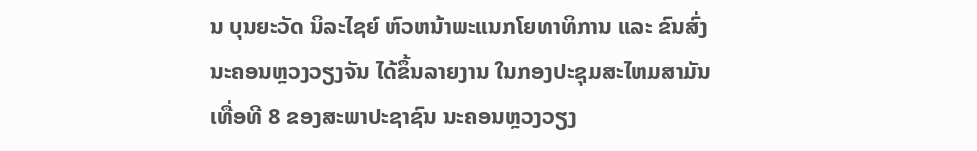ນ ບຸນຍະວັດ ນິລະໄຊຍ໌ ຫົວຫນ້າພະແນກໂຍທາທິການ ແລະ ຂົນສົ່ງ ນະຄອນຫຼວງວຽງຈັນ ໄດ້ຂຶ້ນລາຍງານ ໃນກອງປະຊຸມສະໄຫມສາມັນ ເທື່ອທີ 8 ຂອງສະພາປະຊາຊົນ ນະຄອນຫຼວງວຽງ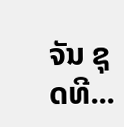ຈັນ ຊຸດທີ...